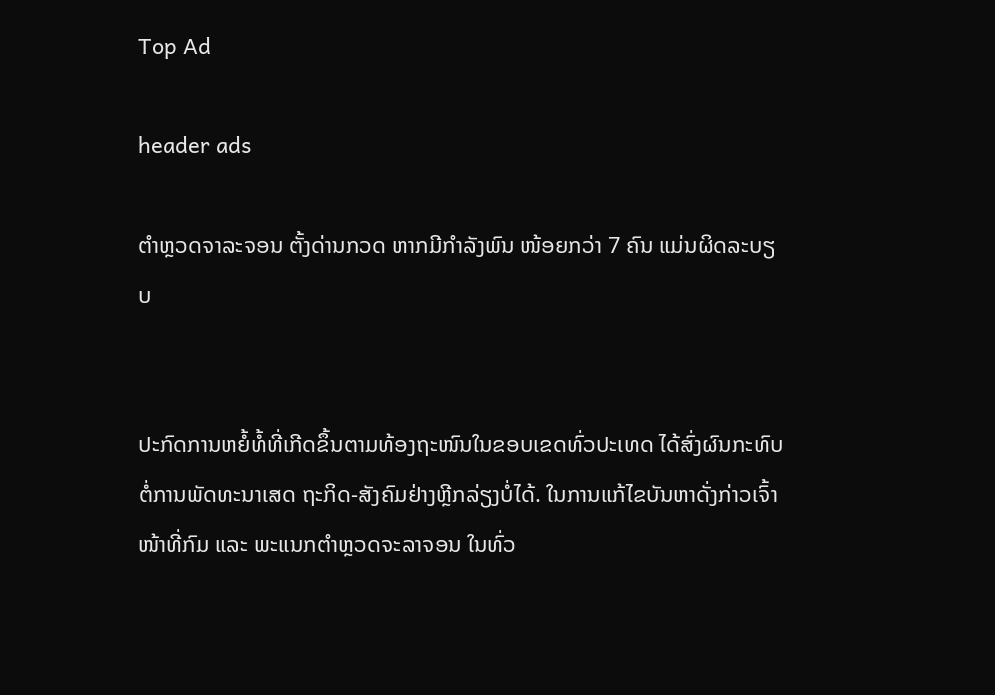Top Ad

header ads

ຕໍາຫຼວດຈາລະຈອນ ຕັ້ງດ່ານກວດ ຫາກມີກໍາລັງພົນ ໜ້ອຍກວ່າ 7 ຄົນ ແມ່ນຜິດລະບຽບ


ປະກົດການຫຍໍ້ທໍ້ທີ່ເກີດຂຶ້ນຕາມທ້ອງຖະໜົນໃນຂອບເຂດທົ່ວປະເທດ ໄດ້ສົ່ງຜົນກະທົບຕໍ່ການພັດທະນາເສດ ຖະກິດ-ສັງຄົມຢ່າງຫຼີກລ່ຽງບໍ່ໄດ້. ໃນການແກ້ໄຂບັນຫາດັ່ງກ່າວເຈົ້າໜ້າທີ່ກົມ ແລະ ພະແນກຕໍາຫຼວດຈະລາຈອນ ໃນທົ່ວ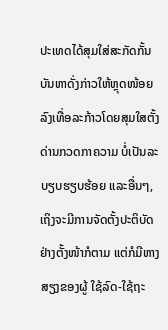ປະເທດໄດ້ສຸມໃສ່ສະກັດກັ້ນບັນຫາດັ່ງກ່າວໃຫ້ຫຼຸດໜ້ອຍລົງເທື່ອລະກ້າວໂດຍສຸມໃສຕັ້ງດ່ານກວດກາຄວາມ ບໍ່ເປັນລະບຽບຮຽບຮ້ອຍ ແລະອື່ນໆ, ເຖິງຈະມີການຈັດຕັ້ງປະຕິບັດຢ່າງຕັ້ງໜ້າກໍຕາມ ແຕ່ກໍມີຫາງສຽງຂອງຜູ້ ໃຊ້ລົດ-ໃຊ້ຖະ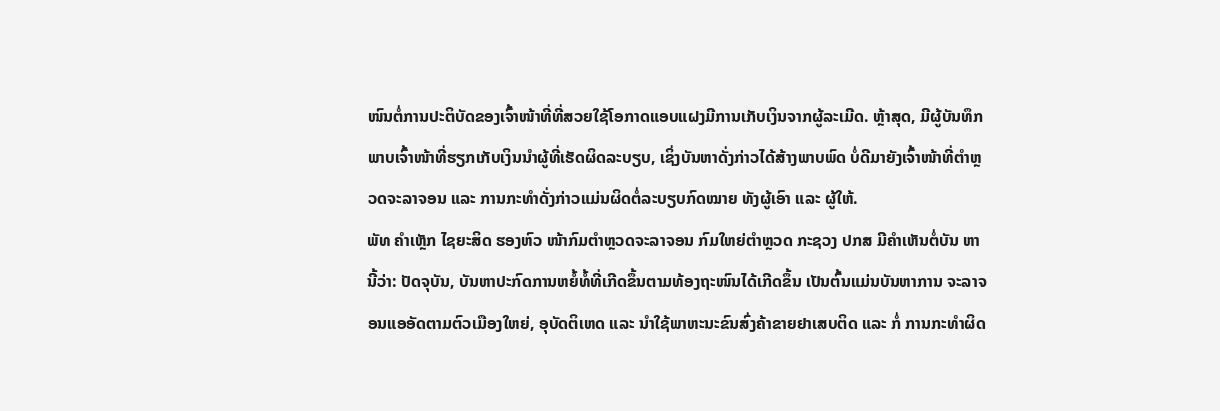ໜົນຕໍ່ການປະຕິບັດຂອງເຈົ້າໜ້າທີ່ທີ່ສວຍໃຊ້ໂອກາດແອບແຝງມີການເກັບເງິນຈາກຜູ້ລະເມີດ. ຫຼ້າສຸດ, ມີຜູ້ບັນທຶກພາບເຈົ້າໜ້າທີ່ຮຽກເກັບເງິນນໍາຜູ້ທີ່ເຮັດຜິດລະບຽບ, ເຊິ່ງບັນຫາດັ່ງກ່າວໄດ້ສ້າງພາບພົດ ບໍ່ດີມາຍັງເຈົ້າໜ້າທີ່ຕໍາຫຼວດຈະລາຈອນ ແລະ ການກະທໍາດັ່ງກ່າວແມ່ນຜິດຕໍ່ລະບຽບກົດໝາຍ ທັງຜູ້ເອົາ ແລະ ຜູ້ໃຫ້.
ພັທ ຄໍາເຫຼັກ ໄຊຍະສິດ ຮອງຫົວ ໜ້າກົມຕໍາຫຼວດຈະລາຈອນ ກົມໃຫຍ່ຕໍາຫຼວດ ກະຊວງ ປກສ ມີຄໍາເຫັນຕໍ່ບັນ ຫານີ້ວ່າ: ປັດຈຸບັນ, ບັນຫາປະກົດການຫຍໍ້ທໍ້ທີ່ເກີດຂຶ້ນຕາມທ້ອງຖະໜົນໄດ້ເກີດຂຶ້ນ ເປັນຕົ້ນແມ່ນບັນຫາການ ຈະລາຈອນແອອັດຕາມຕົວເມືອງໃຫຍ່, ອຸບັດຕິເຫດ ແລະ ນໍາໃຊ້ພາຫະນະຂົນສົ່ງຄ້າຂາຍຢາເສບຕິດ ແລະ ກໍ່ ການກະທໍາຜິດ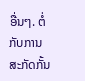ອື່ນໆ. ຕໍ່ກັບການສະກັດກັ້ນ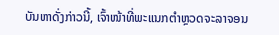ບັນຫາດັ່ງກ່າວນີ້, ເຈົ້າໜ້າທີ່ພະແນກຕໍາຫຼວດຈະລາຈອນ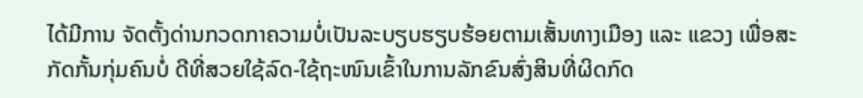ໄດ້ມີການ ຈັດຕັ້ງດ່ານກວດກາຄວາມບໍ່ເປັນລະບຽບຮຽບຮ້ອຍຕາມເສັ້ນທາງເມືອງ ແລະ ແຂວງ ເພື່ອສະກັດກັ້ນກຸ່ມຄົນບໍ່ ດີທີ່ສວຍໃຊ້ລົດ-ໃຊ້ຖະໜົນເຂົ້າໃນການລັກຂົນສົ່ງສິນທີ່ຜິດກົດ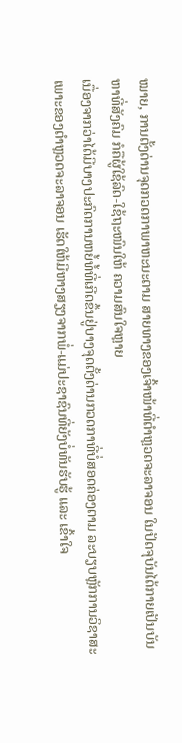ໝາຍ, ການຕັ້ງດ່ານຈຸດກວດກາພາຫະນະຕາມ ສາຍທາງຂອງເຈົ້າໜ້າທີ່ຕໍາຫຼວດຈະລາຈອນ ໃນປັດຈຸບັນໄດ້ກາຍເປັນບັນຫາທີ່ສັງຄົມ ກໍຄືຜູ້ໃຊ້ລົດ-ໃຊ້ຖະໜົນໃຫ້ ຄວາມສົນໃຈຫຼາຍ
ເນື່ອງຈາກວ່າໄດ້ມີບາງປະກົດການຫຍໍ້ທໍ້ທີ່ເກີດຂຶ້ນຢູ່ບາງຈຸດຕັ້ງດ່ານກວດກາທີ່ບໍ່ສອດຄ່ອງຕາມ ລະບຽບຫຼັກການວິຊາສະເພາະຂອງຕໍາຫຼວດຈະລາຈອນ ເຮັດໃຫ້ມີຫາງສຽງຈາກພໍ່-ແມ່ປະຊາຊົນທີ່ຍັງບໍ່ທັນຮັບຮູ້ ແລະ ເຂົ້າໃຈ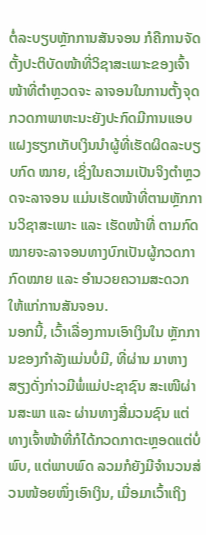ຕໍ່ລະບຽບຫຼັກການສັນຈອນ ກໍຄືການຈັດຕັ້ງປະຕິບັດໜ້າທີ່ວິຊາສະເພາະຂອງເຈົ້າໜ້າທີ່ຕໍາຫຼວດຈະ ລາຈອນໃນການຕັ້ງຈຸດກວດກາພາຫະນະຍັງປະກົດມີການແອບແຝງຮຽກເກັບເງິນນໍາຜູ້ທີ່ເຮັດຜິດລະບຽບກົດ ໝາຍ, ເຊິ່ງໃນຄວາມເປັນຈິງຕໍາຫຼວດຈະລາຈອນ ແມ່ນເຮັດໜ້າທີ່ຕາມຫຼັກການວິຊາສະເພາະ ແລະ ເຮັດໜ້າທີ່ ຕາມກົດໝາຍຈະລາຈອນທາງບົກເປັນຜູ້ກວດກາກົດໝາຍ ແລະ ອໍານວຍຄວາມສະດວກໃຫ້ແກ່ການສັນຈອນ.
ນອກນີ້, ເວົ້າເລື່ອງການເອົາເງິນໃນ ຫຼັກການຂອງກໍາລັງແມ່ນບໍ່ມີ, ທີ່ຜ່ານ ມາຫາງສຽງດັ່ງກ່າວມີພໍ່ແມ່ປະຊາຊົນ ສະເໜີຜ່ານສະພາ ແລະ ຜ່ານທາງສື່ມວນຊົນ ແຕ່ທາງເຈົ້າໜ້າທີ່ກໍໄດ້ກວດກາຕະຫຼອດແຕ່ບໍ່ພົບ, ແຕ່ພາບພົດ ລວມກໍຍັງມີຈໍານວນສ່ວນໜ້ອຍໜຶ່ງເອົາເງິນ, ເມື່ອມາເວົ້າເຖິງ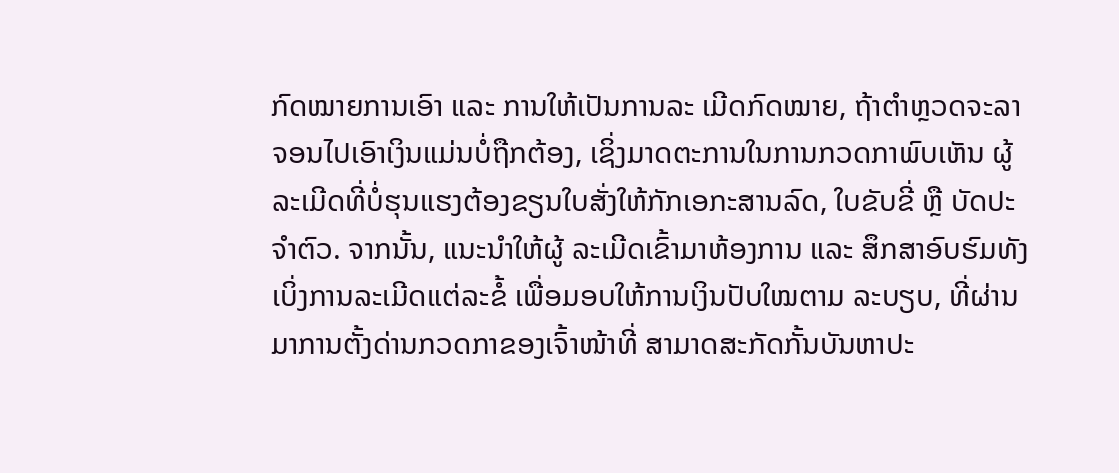ກົດໝາຍການເອົາ ແລະ ການໃຫ້ເປັນການລະ ເມີດກົດໝາຍ, ຖ້າຕໍາຫຼວດຈະລາຈອນໄປເອົາເງິນແມ່ນບໍ່ຖືກຕ້ອງ, ເຊິ່ງມາດຕະການໃນການກວດກາພົບເຫັນ ຜູ້ລະເມີດທີ່ບໍ່ຮຸນແຮງຕ້ອງຂຽນໃບສັ່ງໃຫ້ກັກເອກະສານລົດ, ໃບຂັບຂີ່ ຫຼື ບັດປະຈໍາຕົວ. ຈາກນັ້ນ, ແນະນໍາໃຫ້ຜູ້ ລະເມີດເຂົ້າມາຫ້ອງການ ແລະ ສຶກສາອົບຮົມທັງເບິ່ງການລະເມີດແຕ່ລະຂໍ້ ເພື່ອມອບໃຫ້ການເງິນປັບໃໝຕາມ ລະບຽບ, ທີ່ຜ່ານມາການຕັ້ງດ່ານກວດກາຂອງເຈົ້າໜ້າທີ່ ສາມາດສະກັດກັ້ນບັນຫາປະ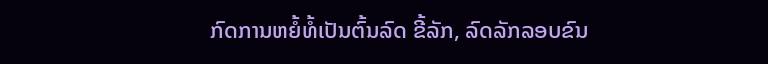ກົດການຫຍໍ້ທໍ້ເປັນຕົ້ນລົດ ຂີ້ລັກ, ລົດລັກລອບຂົນ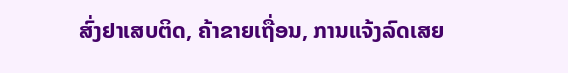ສົ່ງຢາເສບຕິດ, ຄ້າຂາຍເຖື່ອນ, ການແຈ້ງລົດເສຍ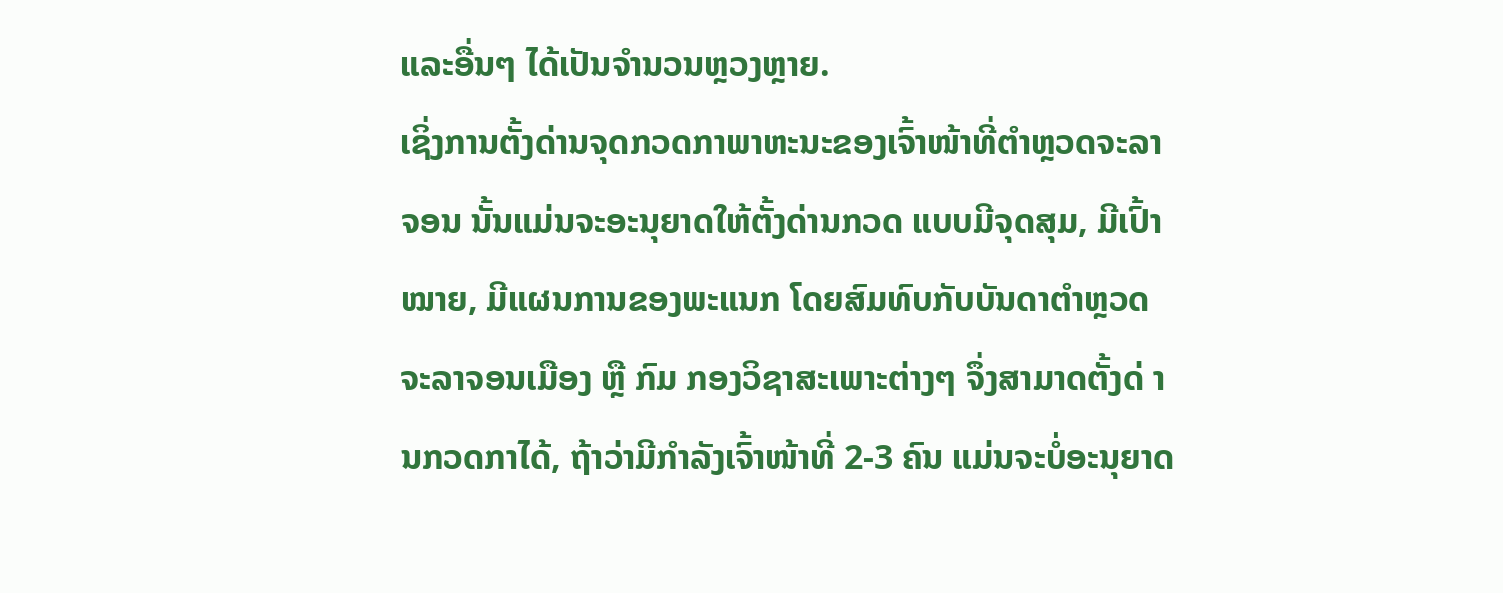ແລະອື່ນໆ ໄດ້ເປັນຈໍານວນຫຼວງຫຼາຍ.
ເຊິ່ງການຕັ້ງດ່ານຈຸດກວດກາພາຫະນະຂອງເຈົ້າໜ້າທີ່ຕໍາຫຼວດຈະລາຈອນ ນັ້ນແມ່ນຈະອະນຸຍາດໃຫ້ຕັ້ງດ່ານກວດ ແບບມີຈຸດສຸມ, ມີເປົ້າໝາຍ, ມີແຜນການຂອງພະແນກ ໂດຍສົມທົບກັບບັນດາຕໍາຫຼວດຈະລາຈອນເມືອງ ຫຼື ກົມ ກອງວິຊາສະເພາະຕ່າງໆ ຈຶ່ງສາມາດຕັ້ງດ່ ານກວດກາໄດ້, ຖ້າວ່າມີກໍາລັງເຈົ້າໜ້າທີ່ 2-3 ຄົນ ແມ່ນຈະບໍ່ອະນຸຍາດ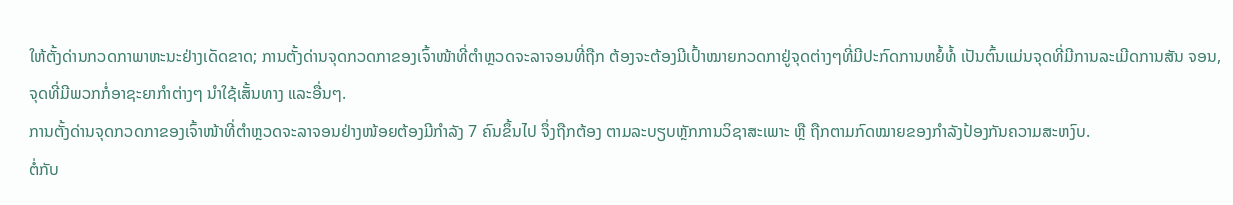ໃຫ້ຕັ້ງດ່ານກວດກາພາຫະນະຢ່າງເດັດຂາດ; ການຕັ້ງດ່ານຈຸດກວດກາຂອງເຈົ້າໜ້າທີ່ຕໍາຫຼວດຈະລາຈອນທີ່ຖືກ ຕ້ອງຈະຕ້ອງມີເປົ້າໝາຍກວດກາຢູ່ຈຸດຕ່າງໆທີ່ມີປະກົດການຫຍໍ້ທໍ້ ເປັນຕົ້ນແມ່ນຈຸດທີ່ມີການລະເມີດການສັນ ຈອນ, ຈຸດທີ່ມີພວກກໍ່ອາຊະຍາກໍາຕ່າງໆ ນໍາໃຊ້ເສັ້ນທາງ ແລະອື່ນໆ.
ການຕັ້ງດ່ານຈຸດກວດກາຂອງເຈົ້າໜ້າທີ່ຕໍາຫຼວດຈະລາຈອນຢ່າງໜ້ອຍຕ້ອງມີກໍາລັງ 7 ຄົນຂຶ້ນໄປ ຈຶ່ງຖືກຕ້ອງ ຕາມລະບຽບຫຼັກການວິຊາສະເພາະ ຫຼື ຖືກຕາມກົດໝາຍຂອງກໍາລັງປ້ອງກັນຄວາມສະຫງົບ.
ຕໍ່ກັບ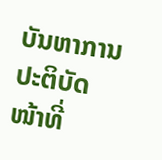ບັນຫາການ ປະຕິບັດໜ້າທີ່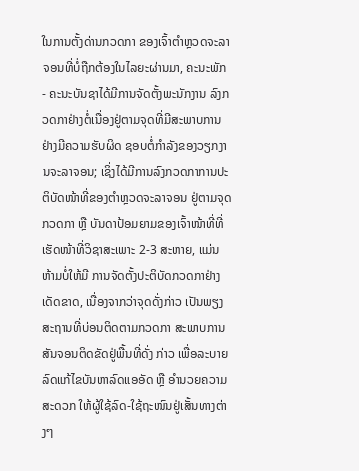ໃນການຕັ້ງດ່ານກວດກາ ຂອງເຈົ້າຕໍາຫຼວດຈະລາຈອນທີ່ບໍ່ຖືກຕ້ອງໃນໄລຍະຜ່ານມາ, ຄະນະພັກ- ຄະນະບັນຊາໄດ້ມີການຈັດຕັ້ງພະນັກງານ ລົງກວດກາຢ່າງຕໍ່ເນື່ອງຢູ່ຕາມຈຸດທີ່ມີສະພາບການຢ່າງມີຄວາມຮັບຜິດ ຊອບຕໍ່ກໍາລັງຂອງວຽກງານຈະລາຈອນ; ເຊິ່ງໄດ້ມີການລົງກວດກາການປະຕິບັດໜ້າທີ່ຂອງຕໍາຫຼວດຈະລາຈອນ ຢູ່ຕາມຈຸດກວດກາ ຫຼື ບັນດາປ້ອມຍາມຂອງເຈົ້າໜ້າທີ່ທີ່ເຮັດໜ້າທີ່ວິຊາສະເພາະ 2-3 ສະຫາຍ, ແມ່ນຫ້າມບໍ່ໃຫ້ມີ ການຈັດຕັ້ງປະຕິບັດກວດກາຢ່າງເດັດຂາດ, ເນື່ອງຈາກວ່າຈຸດດັ່ງກ່າວ ເປັນພຽງສະຖານທີ່ບ່ອນຕິດຕາມກວດກາ ສະພາບການສັນຈອນຕິດຂັດຢູ່ພື້ນທີ່ດັ່ງ ກ່າວ ເພື່ອລະບາຍລົດແກ້ໄຂບັນຫາລົດແອອັດ ຫຼື ອໍານວຍຄວາມສະດວກ ໃຫ້ຜູ້ໃຊ້ລົດ-ໃຊ້ຖະໜົນຢູ່ເສັ້ນທາງຕ່າງໆ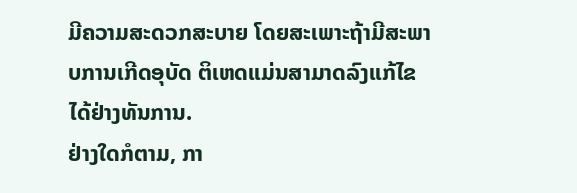ມີຄວາມສະດວກສະບາຍ ໂດຍສະເພາະຖ້າມີສະພາບການເກີດອຸບັດ ຕິເຫດແມ່ນສາມາດລົງແກ້ໄຂໄດ້ຢ່າງທັນການ.
ຢ່າງໃດກໍຕາມ, ກາ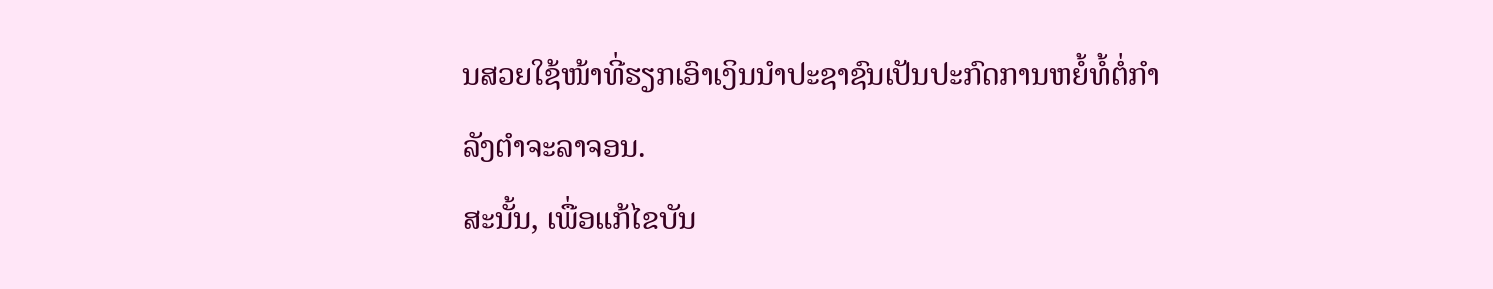ນສວຍໃຊ້ໜ້າທີ່ຮຽກເອົາເງິນນຳປະຊາຊົນເປັນປະກົດການຫຍໍ້ທໍ້ຕໍ່ກໍາລັງຕໍາຈະລາຈອນ.
ສະນັ້ນ, ເພື່ອແກ້ໄຂບັນ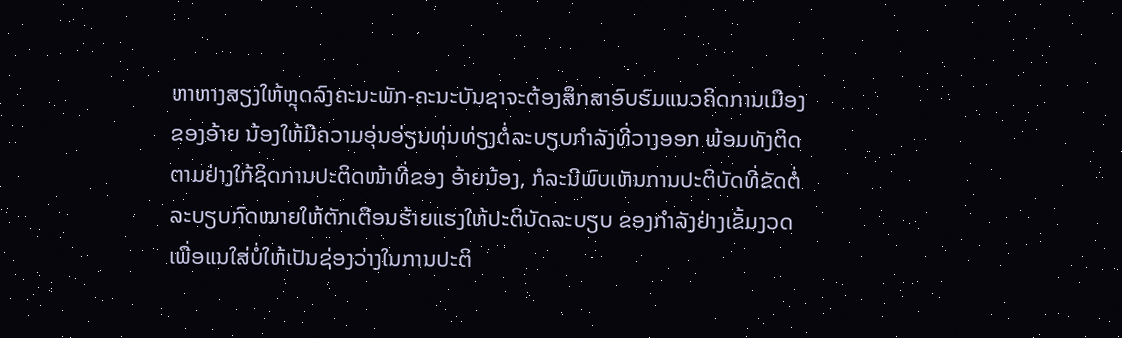ຫາຫາງສຽງໃຫ້ຫຼຸດລົງຄະນະພັກ-ຄະນະບັນຊາຈະຕ້ອງສຶກສາອົບຮົມແນວຄິດການເມືອງຂອງອ້າຍ ນ້ອງໃຫ້ມີຄວາມອຸ່ນອ່ຽນທຸ່ນທ່ຽງຕໍ່ລະບຽບກໍາລັງທີ່ວາງອອກ ພ້ອມທັງຕິດຕາມຢ່າງໃກ້ຊິດການປະຕິດໜ້າທີ່ຂອງ ອ້າຍນ້ອງ, ກໍລະນີພົບເຫັນການປະຕິບັດທີ່ຂັດຕໍ່ລະບຽບກົດໝາຍໃຫ້ຕັກເຕືອນຮ້າຍແຮງໃຫ້ປະຕິບັດລະບຽບ ຂອງກໍາລັງຢ່າງເຂັ້ມງວດ ເພື່ອແນໃສ່ບໍ່ໃຫ້ເປັນຊ່ອງວ່າງໃນການປະຕິ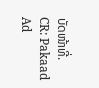ບັດໜ້າທີ່.
CR: Pakaad
Ad